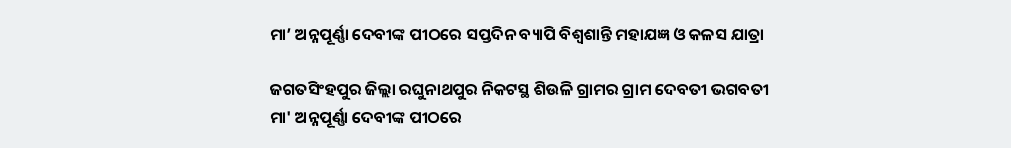ମା’ ଅନ୍ନପୂର୍ଣ୍ଣା ଦେବୀଙ୍କ ପୀଠରେ ସପ୍ତଦିନ ବ୍ୟାପି ବିଶ୍ୱଶାନ୍ତି ମହାଯଜ୍ଞ ଓ କଳସ ଯାତ୍ରା

ଜଗତସିଂହପୁର ଜିଲ୍ଲା ରଘୁନାଥପୁର ନିକଟସ୍ଥ ଶିଉଳି ଗ୍ରାମର ଗ୍ରାମ ଦେବତୀ ଭଗବତୀ ମା' ଅନ୍ନପୂର୍ଣ୍ଣା ଦେବୀଙ୍କ ପୀଠରେ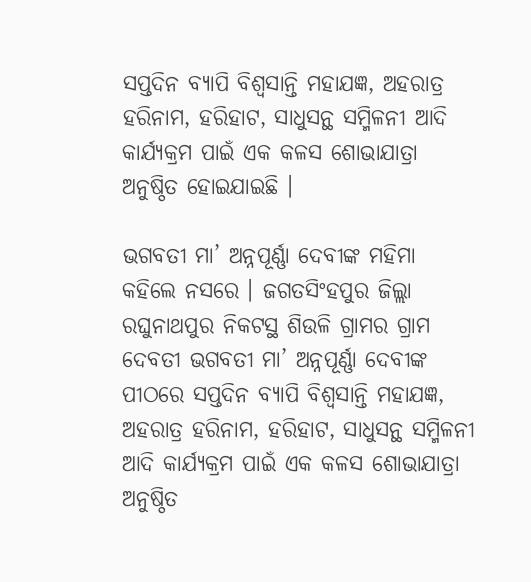ସପ୍ତଦିନ ବ୍ୟାପି ବିଶ୍ବସାନ୍ତି ମହାଯଜ୍ଞ, ଅହରାତ୍ର ହରିନାମ, ହରିହାଟ, ସାଧୁସନ୍ଥ ସମ୍ମିଳନୀ ଆଦି କାର୍ଯ୍ୟକ୍ରମ ପାଇଁ ଏକ କଳସ ଶୋଭାଯାତ୍ରା ଅନୁଷ୍ଠିତ ହୋଇଯାଇଛି ।

ଭଗବତୀ ମା’ ଅନ୍ନପୂର୍ଣ୍ଣା ଦେବୀଙ୍କ ମହିମା କହିଲେ ନସରେ । ଜଗତସିଂହପୁର ଜିଲ୍ଲା ରଘୁନାଥପୁର ନିକଟସ୍ଥ ଶିଉଳି ଗ୍ରାମର ଗ୍ରାମ ଦେବତୀ ଭଗବତୀ ମା’ ଅନ୍ନପୂର୍ଣ୍ଣା ଦେବୀଙ୍କ ପୀଠରେ ସପ୍ତଦିନ ବ୍ୟାପି ବିଶ୍ବସାନ୍ତି ମହାଯଜ୍ଞ, ଅହରାତ୍ର ହରିନାମ, ହରିହାଟ, ସାଧୁସନ୍ଥ ସମ୍ମିଳନୀ ଆଦି କାର୍ଯ୍ୟକ୍ରମ ପାଇଁ ଏକ କଳସ ଶୋଭାଯାତ୍ରା ଅନୁଷ୍ଠିତ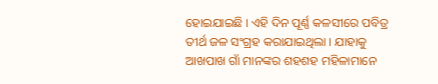ହୋଇଯାଇଛି । ଏହି ଦିନ ପୂର୍ଣ୍ଣ କଳସୀରେ ପବିତ୍ର ତୀର୍ଥ ଜଳ ସଂଗ୍ରହ କରାଯାଇଥିଲା । ଯାହାକୁ ଆଖପାଖ ଗାଁ ମାନଙ୍କର ଶହଶହ ମହିଳାମାନେ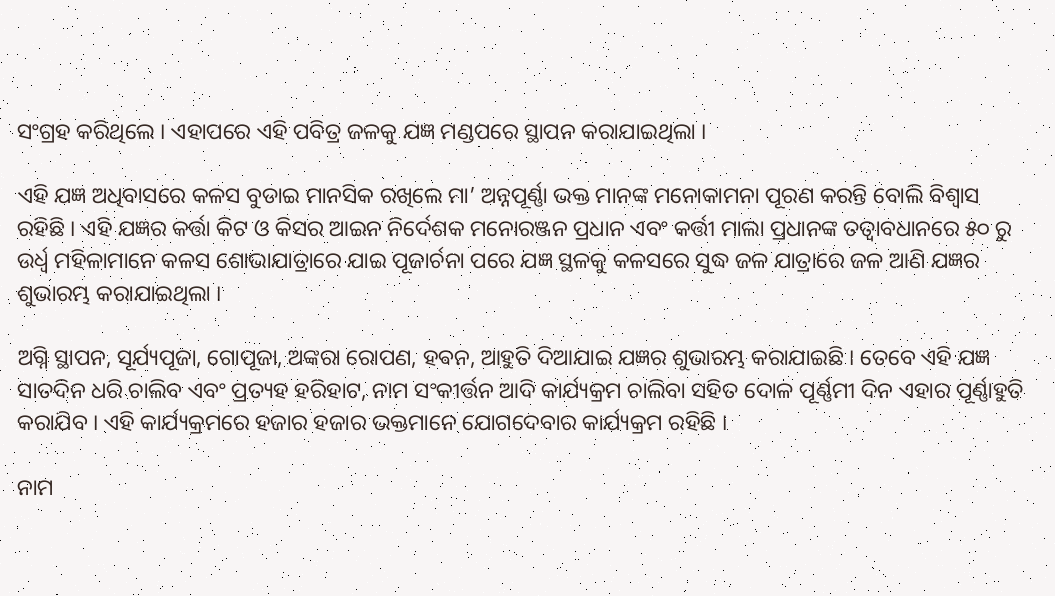ସଂଗ୍ରହ କରିଥିଲେ । ଏହାପରେ ଏହି ପବିତ୍ର ଜଳକୁ ଯଜ୍ଞ ମଣ୍ଡପରେ ସ୍ଥାପନ କରାଯାଇଥିଲା ।

ଏହି ଯଜ୍ଞ ଅଧିବାସରେ କଳସ ବୁଡାଇ ମାନସିକ ରଖିଲେ ମା’ ଅନ୍ନପୂର୍ଣ୍ଣା ଭକ୍ତ ମାନଙ୍କ ମନୋକାମନା ପୂରଣ କରନ୍ତି ବୋଲି ବିଶ୍ୱାସ ରହିଛି । ଏହି ଯଜ୍ଞର କର୍ତ୍ତା କିଟ ଓ କିସର ଆଇନ ନିର୍ଦେଶକ ମନୋରଞ୍ଜନ ପ୍ରଧାନ ଏବଂ କର୍ତ୍ତୀ ମାଲା ପ୍ରଧାନଙ୍କ ତତ୍ୱାବଧାନରେ ୫୦ ରୁ ଉର୍ଧ୍ଵ ମହିଳାମାନେ କଳସ ଶୋଭାଯାତ୍ରାରେ ଯାଇ ପୂଜାର୍ଚନା ପରେ ଯଜ୍ଞ ସ୍ଥଳକୁ କଳସରେ ସୁଦ୍ଧ ଜଳ ଯାତ୍ରାରେ ଜଳ ଆଣି ଯଜ୍ଞର ଶୁଭାରମ୍ଭ କରାଯାଇଥିଲା ।

ଅଗ୍ନି ସ୍ଥାପନ, ସୂର୍ଯ୍ୟପୂଜା, ଗୋପୂଜା, ଅଙ୍କରା ରୋପଣ, ହଵନ, ଆହୁତି ଦିଆଯାଇ ଯଜ୍ଞର ଶୁଭାରମ୍ଭ କରାଯାଇଛି । ତେବେ ଏହି ଯଜ୍ଞ ସାତଦିନ ଧରି ଚାଲିବ ଏବଂ ପ୍ରତ୍ୟହ ହରିହାଟ, ନାମ ସଂକୀର୍ତ୍ତନ ଆଦି କାର୍ଯ୍ୟକ୍ରମ ଚାଲିବା ସହିତ ଦୋଳ ପୂର୍ଣ୍ଣମୀ ଦିନ ଏହାର ପୂର୍ଣ୍ଣାହୁତି କରାଯିବ । ଏହି କାର୍ଯ୍ୟକ୍ରମରେ ହଜାର ହଜାର ଭକ୍ତମାନେ ଯୋଗଦେବାର କାର୍ଯ୍ୟକ୍ରମ ରହିଛି ।

ନାମ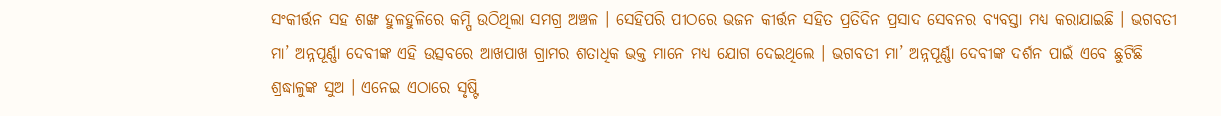ସଂକୀର୍ତ୍ତନ ସହ ଶଙ୍ଖ ହୁଳହୁଳିରେ କମ୍ପି ଉଠିଥିଲା ସମଗ୍ର ଅଞ୍ଚଳ । ସେହିପରି ପୀଠରେ ଭଜନ କୀର୍ତ୍ତନ ସହିତ ପ୍ରତିଦିନ ପ୍ରସାଦ ସେବନର ବ୍ୟବସ୍ତା ମଧ୍ୟ କରାଯାଇଛି । ଭଗବତୀ ମା’ ଅନ୍ନପୂର୍ଣ୍ଣା ଦେବୀଙ୍କ ଏହି ଉତ୍ସବରେ ଆଖପାଖ ଗ୍ରାମର ଶତାଧିକ ଭକ୍ତ ମାନେ ମଧ୍ୟ ଯୋଗ ଦେଇଥିଲେ । ଭଗବତୀ ମା’ ଅନ୍ନପୂର୍ଣ୍ଣା ଦେବୀଙ୍କ ଦର୍ଶନ ପାଇଁ ଏବେ ଛୁଟିଛି ଶ୍ରଦ୍ଧାଳୁଙ୍କ ସୁଅ । ଏନେଇ ଏଠାରେ ସୃଷ୍ଟି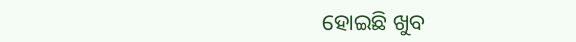ହୋଇଛି ଖୁବ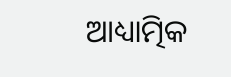ଆଧ୍ୟାତ୍ମିକ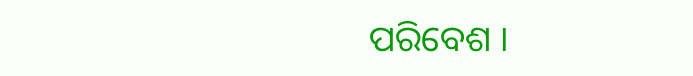ପରିବେଶ ।